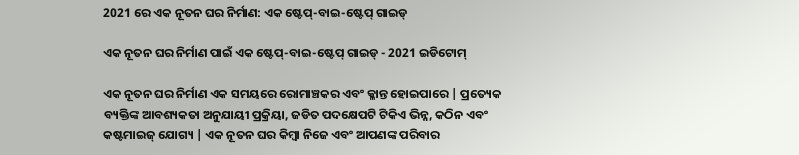2021 ରେ ଏକ ନୂତନ ଘର ନିର୍ମାଣ: ଏକ ଷ୍ଟେପ୍-ବାଇ-ଷ୍ଟେପ୍ ଗାଇଡ୍

ଏକ ନୂତନ ଘର ନିର୍ମାଣ ପାଇଁ ଏକ ଷ୍ଟେପ୍-ବାଇ-ଷ୍ଟେପ୍ ଗାଇଡ୍ - 2021 ଇଡିଟୋମ୍

ଏକ ନୂତନ ଘର ନିର୍ମାଣ ଏକ ସମୟରେ ରୋମାଞ୍ଚକର ଏବଂ କ୍ଳାନ୍ତ ହୋଇପାରେ | ପ୍ରତ୍ୟେକ ବ୍ୟକ୍ତିଙ୍କ ଆବଶ୍ୟକତା ଅନୁଯାୟୀ ପ୍ରକ୍ରିୟା, ଜଡିତ ପଦକ୍ଷେପଟି ଟିକିଏ ଭିନ୍ନ, କଠିନ ଏବଂ କଷ୍ଟମାଇଜ୍ ଯୋଗ୍ୟ | ଏକ ନୂତନ ଘର କିମ୍ବା ନିଜେ ଏବଂ ଆପଣଙ୍କ ପରିବାର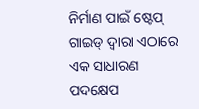ନିର୍ମାଣ ପାଇଁ ଷ୍ଟେପ୍ ଗାଇଡ୍ ଦ୍ୱାରା ଏଠାରେ ଏକ ସାଧାରଣ ପଦକ୍ଷେପ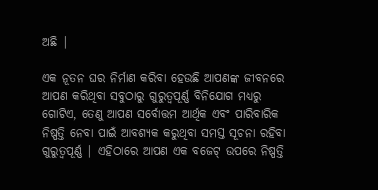ଅଛି |

ଏକ ନୂତନ ଘର ନିର୍ମାଣ କରିବା ହେଉଛି ଆପଣଙ୍କ ଜୀବନରେ ଆପଣ କରିଥିବା ସବୁଠାରୁ ଗୁରୁତ୍ୱପୂର୍ଣ୍ଣ ବିନିଯୋଗ ମଧ୍ୟରୁ ଗୋଟିଏ, ତେଣୁ ଆପଣ ସର୍ବୋତ୍ତମ ଆର୍ଥିକ ଏବଂ ପାରିବାରିକ ନିଷ୍ପତ୍ତି ନେବା ପାଇଁ ଆବଶ୍ୟକ କରୁଥିବା ସମସ୍ତ ସୂଚନା ରହିବା ଗୁରୁତ୍ୱପୂର୍ଣ୍ଣ | ଏହିଠାରେ ଆପଣ ଏକ ବଜେଟ୍ ଉପରେ ନିଷ୍ପତ୍ତି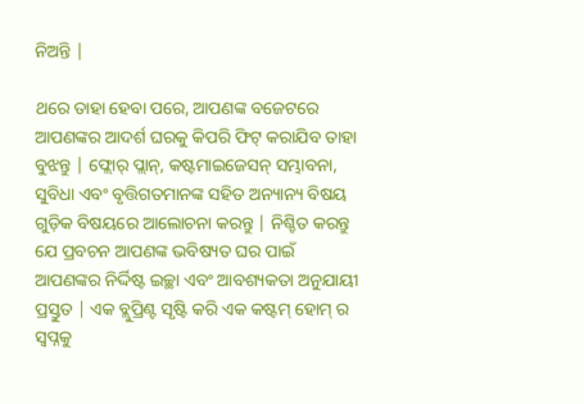ନିଅନ୍ତି |

ଥରେ ତାହା ହେବା ପରେ, ଆପଣଙ୍କ ବଜେଟରେ ଆପଣଙ୍କର ଆଦର୍ଶ ଘରକୁ କିପରି ଫିଟ୍ କରାଯିବ ତାହା ବୁଝନ୍ତୁ | ଫ୍ଲୋର୍ ପ୍ଲାନ୍, କଷ୍ଟମାଇଜେସନ୍ ସମ୍ଭାବନା, ସୁବିଧା ଏବଂ ବୃତ୍ତିଗତମାନଙ୍କ ସହିତ ଅନ୍ୟାନ୍ୟ ବିଷୟ ଗୁଡ଼ିକ ବିଷୟରେ ଆଲୋଚନା କରନ୍ତୁ | ନିଶ୍ଚିତ କରନ୍ତୁ ଯେ ପ୍ରବଚନ ଆପଣଙ୍କ ଭବିଷ୍ୟତ ଘର ପାଇଁ ଆପଣଙ୍କର ନିର୍ଦ୍ଦିଷ୍ଟ ଇଚ୍ଛା ଏବଂ ଆବଶ୍ୟକତା ଅନୁଯାୟୀ ପ୍ରସ୍ତୁତ | ଏକ ବ୍ଲୁପ୍ରିଣ୍ଟ ସୃଷ୍ଟି କରି ଏକ କଷ୍ଟମ୍ ହୋମ୍ ର ସ୍ୱପ୍ନକୁ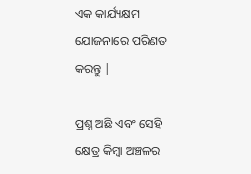ଏକ କାର୍ଯ୍ୟକ୍ଷମ ଯୋଜନାରେ ପରିଣତ କରନ୍ତୁ |

ପ୍ରଶ୍ନ ଅଛି ଏବଂ ସେହି କ୍ଷେତ୍ର କିମ୍ବା ଅଞ୍ଚଳର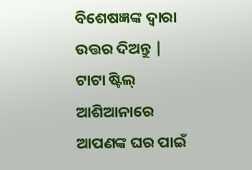ବିଶେଷଜ୍ଞଙ୍କ ଦ୍ୱାରା ଉତ୍ତର ଦିଅନ୍ତୁ | ଟାଟା ଷ୍ଟିଲ୍ ଆଶିଆନାରେ ଆପଣଙ୍କ ଘର ପାଇଁ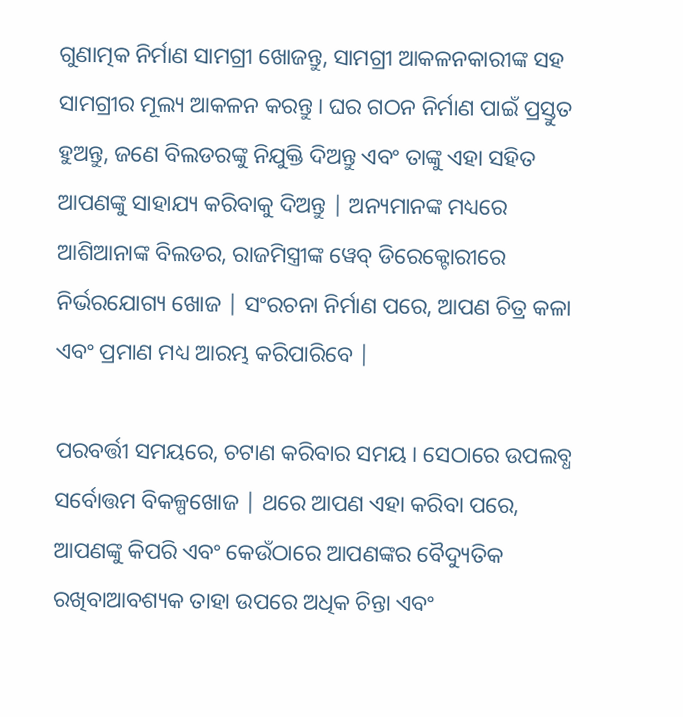ଗୁଣାତ୍ମକ ନିର୍ମାଣ ସାମଗ୍ରୀ ଖୋଜନ୍ତୁ, ସାମଗ୍ରୀ ଆକଳନକାରୀଙ୍କ ସହ ସାମଗ୍ରୀର ମୂଲ୍ୟ ଆକଳନ କରନ୍ତୁ । ଘର ଗଠନ ନିର୍ମାଣ ପାଇଁ ପ୍ରସ୍ତୁତ ହୁଅନ୍ତୁ, ଜଣେ ବିଲଡରଙ୍କୁ ନିଯୁକ୍ତି ଦିଅନ୍ତୁ ଏବଂ ତାଙ୍କୁ ଏହା ସହିତ ଆପଣଙ୍କୁ ସାହାଯ୍ୟ କରିବାକୁ ଦିଅନ୍ତୁ | ଅନ୍ୟମାନଙ୍କ ମଧ୍ୟରେ ଆଶିଆନାଙ୍କ ବିଲଡର, ରାଜମିସ୍ତ୍ରୀଙ୍କ ୱେବ୍ ଡିରେକ୍ଟୋରୀରେ  ନିର୍ଭରଯୋଗ୍ୟ ଖୋଜ | ସଂରଚନା ନିର୍ମାଣ ପରେ, ଆପଣ ଚିତ୍ର କଳା ଏବଂ ପ୍ରମାଣ ମଧ୍ୟ ଆରମ୍ଭ କରିପାରିବେ |

ପରବର୍ତ୍ତୀ ସମୟରେ, ଚଟାଣ କରିବାର ସମୟ । ସେଠାରେ ଉପଲବ୍ଧ ସର୍ବୋତ୍ତମ ବିକଳ୍ପଖୋଜ | ଥରେ ଆପଣ ଏହା କରିବା ପରେ, ଆପଣଙ୍କୁ କିପରି ଏବଂ କେଉଁଠାରେ ଆପଣଙ୍କର ବୈଦ୍ୟୁତିକ ରଖିବାଆବଶ୍ୟକ ତାହା ଉପରେ ଅଧିକ ଚିନ୍ତା ଏବଂ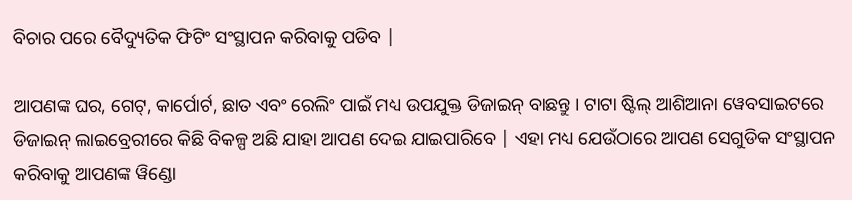ବିଚାର ପରେ ବୈଦ୍ୟୁତିକ ଫିଟିଂ ସଂସ୍ଥାପନ କରିବାକୁ ପଡିବ |

ଆପଣଙ୍କ ଘର, ଗେଟ୍, କାର୍ପୋର୍ଟ, ଛାତ ଏବଂ ରେଲିଂ ପାଇଁ ମଧ୍ୟ ଉପଯୁକ୍ତ ଡିଜାଇନ୍ ବାଛନ୍ତୁ । ଟାଟା ଷ୍ଟିଲ୍ ଆଶିଆନା ୱେବସାଇଟରେ ଡିଜାଇନ୍ ଲାଇବ୍ରେରୀରେ କିଛି ବିକଳ୍ପ ଅଛି ଯାହା ଆପଣ ଦେଇ ଯାଇପାରିବେ | ଏହା ମଧ୍ୟ ଯେଉଁଠାରେ ଆପଣ ସେଗୁଡିକ ସଂସ୍ଥାପନ କରିବାକୁ ଆପଣଙ୍କ ୱିଣ୍ଡୋ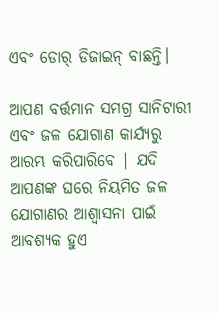ଏବଂ ଡୋର୍ ଡିଜାଇନ୍ ବାଛନ୍ତି।

ଆପଣ ବର୍ତ୍ତମାନ ସମଗ୍ର ସାନିଟାରୀ ଏବଂ ଜଳ ଯୋଗାଣ କାର୍ଯ୍ୟରୁ ଆରମ୍ଭ କରିପାରିବେ | ଯଦି ଆପଣଙ୍କ ଘରେ ନିୟମିତ ଜଳ ଯୋଗାଣର ଆଶ୍ୱାସନା ପାଇଁ ଆବଶ୍ୟକ ହୁଏ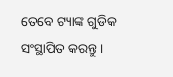ତେବେ ଟ୍ୟାଙ୍କ ଗୁଡିକ ସଂସ୍ଥାପିତ କରନ୍ତୁ ।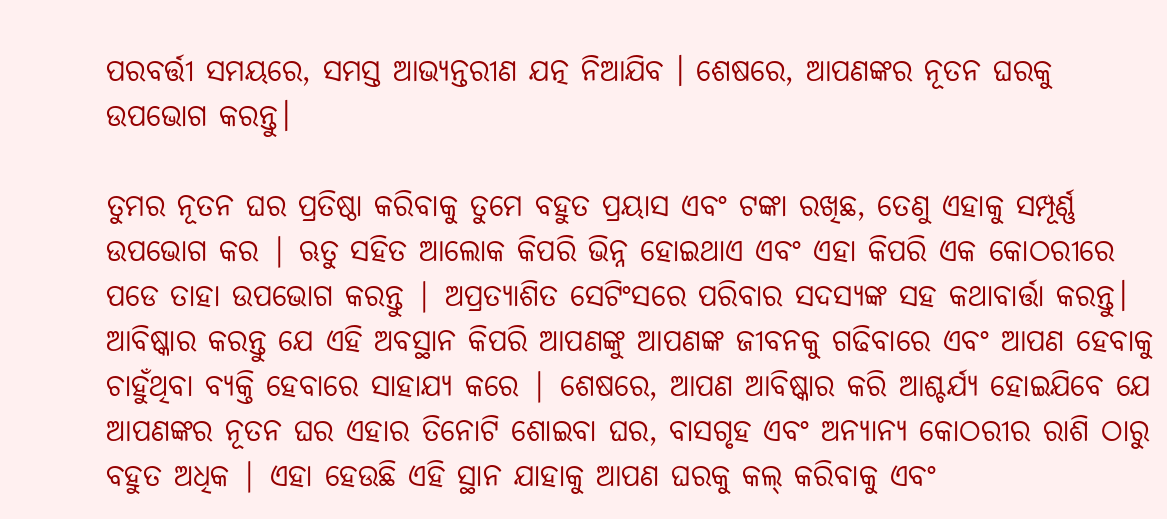ପରବର୍ତ୍ତୀ ସମୟରେ, ସମସ୍ତ ଆଭ୍ୟନ୍ତରୀଣ ଯତ୍ନ ନିଆଯିବ । ଶେଷରେ, ଆପଣଙ୍କର ନୂତନ ଘରକୁ ଉପଭୋଗ କରନ୍ତୁ।

ତୁମର ନୂତନ ଘର ପ୍ରତିଷ୍ଠା କରିବାକୁ ତୁମେ ବହୁତ ପ୍ରୟାସ ଏବଂ ଟଙ୍କା ରଖିଛ, ତେଣୁ ଏହାକୁ ସମ୍ପୂର୍ଣ୍ଣ ଉପଭୋଗ କର | ଋତୁ ସହିତ ଆଲୋକ କିପରି ଭିନ୍ନ ହୋଇଥାଏ ଏବଂ ଏହା କିପରି ଏକ କୋଠରୀରେ ପଡେ ତାହା ଉପଭୋଗ କରନ୍ତୁ | ଅପ୍ରତ୍ୟାଶିତ ସେଟିଂସରେ ପରିବାର ସଦସ୍ୟଙ୍କ ସହ କଥାବାର୍ତ୍ତା କରନ୍ତୁ। ଆବିଷ୍କାର କରନ୍ତୁ ଯେ ଏହି ଅବସ୍ଥାନ କିପରି ଆପଣଙ୍କୁ ଆପଣଙ୍କ ଜୀବନକୁ ଗଢିବାରେ ଏବଂ ଆପଣ ହେବାକୁ ଚାହୁଁଥିବା ବ୍ୟକ୍ତି ହେବାରେ ସାହାଯ୍ୟ କରେ | ଶେଷରେ, ଆପଣ ଆବିଷ୍କାର କରି ଆଶ୍ଚର୍ଯ୍ୟ ହୋଇଯିବେ ଯେ ଆପଣଙ୍କର ନୂତନ ଘର ଏହାର ତିନୋଟି ଶୋଇବା ଘର, ବାସଗୃହ ଏବଂ ଅନ୍ୟାନ୍ୟ କୋଠରୀର ରାଶି ଠାରୁ ବହୁତ ଅଧିକ | ଏହା ହେଉଛି ଏହି ସ୍ଥାନ ଯାହାକୁ ଆପଣ ଘରକୁ କଲ୍ କରିବାକୁ ଏବଂ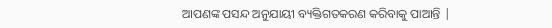ଆପଣଙ୍କ ପସନ୍ଦ ଅନୁଯାୟୀ ବ୍ୟକ୍ତିଗତକରଣ କରିବାକୁ ପାଆନ୍ତି |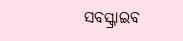ସବସ୍କ୍ରାଇବ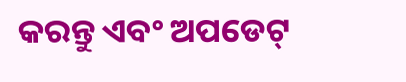କରନ୍ତୁ ଏବଂ ଅପଡେଟ୍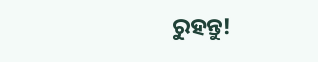ରୁହନ୍ତୁ!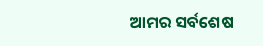ଆମର ସର୍ବଶେଷ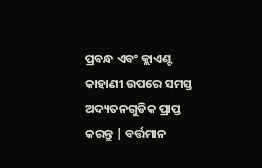ପ୍ରବନ୍ଧ ଏବଂ କ୍ଲାଏଣ୍ଟ କାହାଣୀ ଉପରେ ସମସ୍ତ ଅଦ୍ୟତନଗୁଡିକ ପ୍ରାପ୍ତ କରନ୍ତୁ | ବର୍ତ୍ତମାନ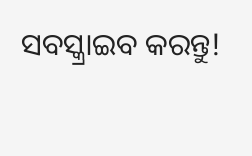ସବସ୍କ୍ରାଇବ କରନ୍ତୁ!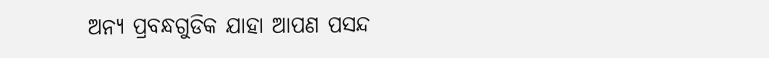ଅନ୍ୟ ପ୍ରବନ୍ଧଗୁଡିକ ଯାହା ଆପଣ ପସନ୍ଦ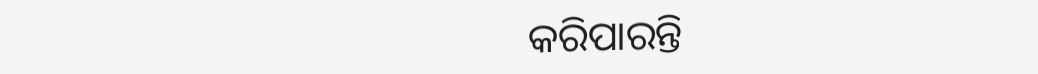କରିପାରନ୍ତି